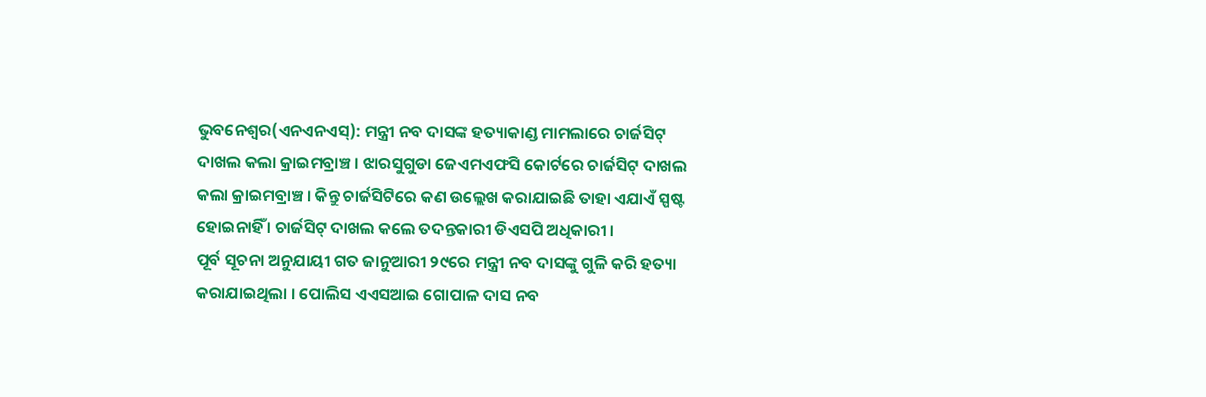ଭୁବନେଶ୍ୱର(ଏନଏନଏସ୍): ମନ୍ତ୍ରୀ ନବ ଦାସଙ୍କ ହତ୍ୟାକାଣ୍ଡ ମାମଲାରେ ଚାର୍ଜସିଟ୍ ଦାଖଲ କଲା କ୍ରାଇମବ୍ରାଞ୍ଚ । ଝାରସୁଗୁଡା ଜେଏମଏଫସି କୋର୍ଟରେ ଚାର୍ଜସିଟ୍ ଦାଖଲ କଲା କ୍ରାଇମବ୍ରାଞ୍ଚ । କିନ୍ତୁ ଚାର୍ଜସିଟିରେ କଣ ଉଲ୍ଲେଖ କରାଯାଇଛି ତାହା ଏଯାଏଁ ସ୍ପଷ୍ଟ ହୋଇନାହିଁ । ଚାର୍ଜସିଟ୍ ଦାଖଲ କଲେ ତଦନ୍ତକାରୀ ଡିଏସପି ଅଧିକାରୀ ।
ପୂର୍ବ ସୂଚନା ଅନୁଯାୟୀ ଗତ ଜାନୁଆରୀ ୨୯ରେ ମନ୍ତ୍ରୀ ନବ ଦାସଙ୍କୁ ଗୁଳି କରି ହତ୍ୟା କରାଯାଇଥିଲା । ପୋଲିସ ଏଏସଆଇ ଗୋପାଳ ଦାସ ନବ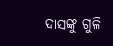ଦାସଙ୍କୁ ଗୁଳି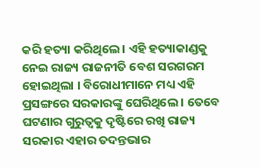କରି ହତ୍ୟା କରିଥିଲେ । ଏହି ହତ୍ୟାକାଣ୍ଡକୁ ନେଇ ରାଜ୍ୟ ରାଜନୀତି ବେଶ ସରଗରମ ହୋଇଥିଲା । ବିରୋଧୀମାନେ ମଧ୍ୟ ଏହି ପ୍ରସଙ୍ଗରେ ସରକାରଙ୍କୁ ଘେରିଥିଲେ । ତେବେ ଘଟଣାର ଗୁରୁତ୍ୱକୁ ଦୃଷ୍ଟିରେ ରଖି ରାଜ୍ୟ ସରକାର ଏହାର ତଦନ୍ତଭାର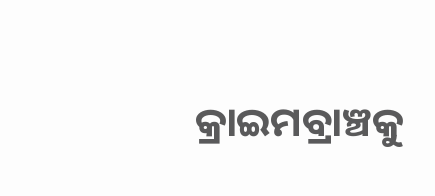କ୍ରାଇମବ୍ରାଞ୍ଚକୁ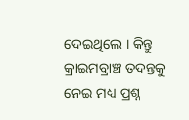ଦେଇଥିଲେ । କିନ୍ତୁ କ୍ରାଇମବ୍ରାଞ୍ଚ ତଦନ୍ତକୁ ନେଇ ମଧ୍ୟ ପ୍ରଶ୍ନ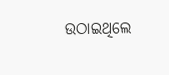ଉଠାଇଥିଲେ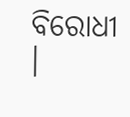ବିରୋଧୀ ।